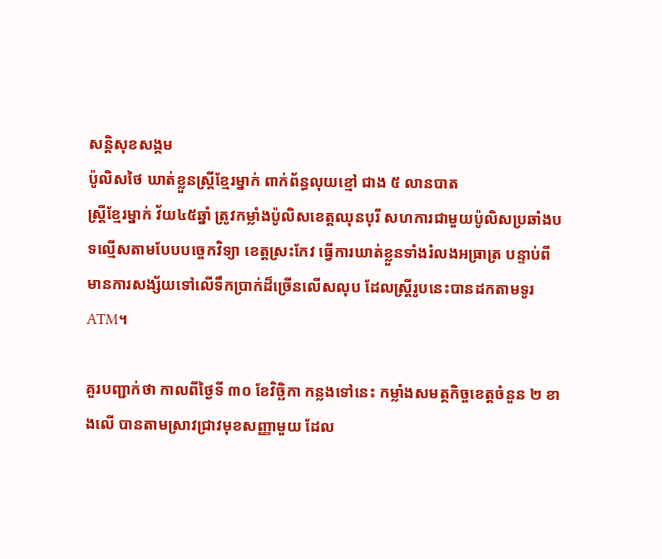សន្តិសុខសង្គម
ប៉ូលិសថៃ ឃាត់ខ្លួនស្ត្រីខ្មែរម្នាក់ ពាក់ព័ន្ធលុយខ្មៅ ជាង ៥ លានបាត
ស្ត្រីខ្មែរម្នាក់ វ័យ៤៥ឆ្នាំ ត្រូវកម្លាំងប៉ូលិសខេត្តឈុនបុរី សហការជាមួយប៉ូលិសប្រឆាំងបទល្មើសតាមបែបបច្ចេកវិទ្យា ខេត្តស្រះកែវ ធ្វើការឃាត់ខ្លួនទាំងរំលងអធ្រាត្រ បន្ទាប់ពីមានការសង្ស័យទៅលើទឹកប្រាក់ដ៏ច្រើនលើសលុប ដែលស្ត្រីរូបនេះបានដកតាមទូរ ATM។

គួរបញ្ជាក់ថា កាលពីថ្ងៃទី ៣០ ខែវិច្ឆិកា កន្លងទៅនេះ កម្លាំងសមត្ថកិច្ចខេត្តចំនួន ២ ខាងលើ បានតាមស្រាវជ្រាវមុខសញ្ញាមួយ ដែល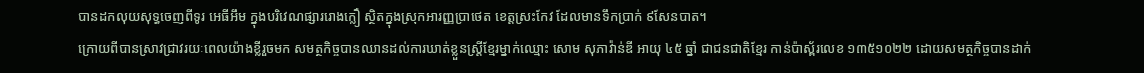បានដកលុយសុទ្ធចេញពីទូរ អេធីអឹម ក្នុងបរិវេណផ្សាររោងក្លឿ ស្ថិតក្នុងស្រុកអារញ្ញប្រាថេត ខេត្តស្រះកែវ ដែលមានទឹកប្រាក់ ៩សែនបាត។
ក្រោយពីបានស្រាវជ្រាវរយៈពេលយ៉ាងខ្លីរួចមក សមត្ថកិច្ចបានឈានដល់ការឃាត់ខ្លួនស្ត្រីខ្មែរម្នាក់ឈ្មោះ សោម សុភាវ៉ាន់ឌី អាយុ ៤៥ ឆ្នាំ ជាជនជាតិខ្មែរ កាន់ប៉ាស្ព័រលេខ ១៣៥១០២២ ដោយសមត្ថកិច្ចបានដាក់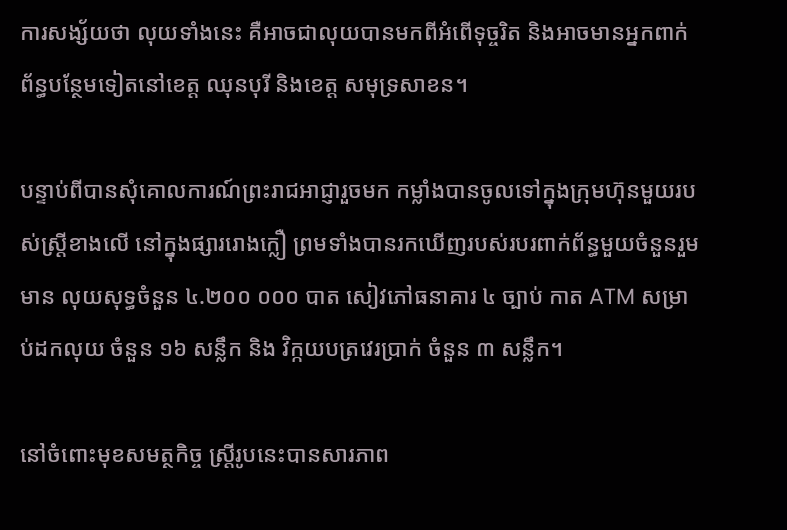ការសង្ស័យថា លុយទាំងនេះ គឺអាចជាលុយបានមកពីអំពើទុច្ចរិត និងអាចមានអ្នកពាក់ព័ន្ធបន្ថែមទៀតនៅខេត្ត ឈុនបុរី និងខេត្ត សមុទ្រសាខន។

បន្ទាប់ពីបានសុំគោលការណ៍ព្រះរាជអាជ្ញារួចមក កម្លាំងបានចូលទៅក្នុងក្រុមហ៊ុនមួយរបស់ស្ត្រីខាងលើ នៅក្នុងផ្សាររោងក្លឿ ព្រមទាំងបានរកឃើញរបស់របរពាក់ព័ន្ធមួយចំនួនរួមមាន លុយសុទ្ធចំនួន ៤.២០០ ០០០ បាត សៀវភៅធនាគារ ៤ ច្បាប់ កាត ATM សម្រាប់ដកលុយ ចំនួន ១៦ សន្លឹក និង វិក្កយបត្រវេរប្រាក់ ចំនួន ៣ សន្លឹក។

នៅចំពោះមុខសមត្ថកិច្ច ស្ត្រីរូបនេះបានសារភាព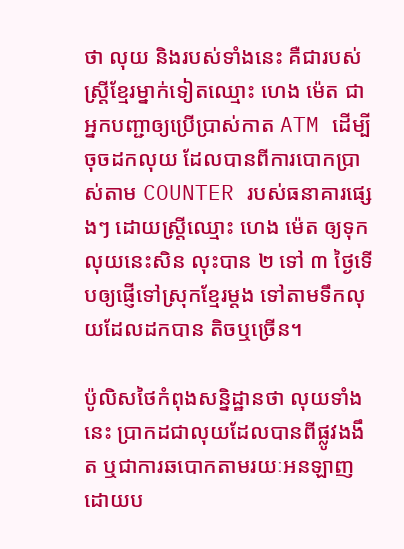ថា លុយ និងរបស់ទាំងនេះ គឺជារបស់ស្ត្រីខ្មែរម្នាក់ទៀតឈ្មោះ ហេង ម៉េត ជាអ្នកបញ្ជាឲ្យប្រើប្រាស់កាត ATM ដើម្បីចុចដកលុយ ដែលបានពីការបោកប្រាស់តាម COUNTER របស់ធនាគារផ្សេងៗ ដោយស្ត្រីឈ្មោះ ហេង ម៉េត ឲ្យទុកលុយនេះសិន លុះបាន ២ ទៅ ៣ ថ្ងៃទើបឲ្យផ្ញើទៅស្រុកខ្មែរម្តង ទៅតាមទឹកលុយដែលដកបាន តិចឬច្រើន។

ប៉ូលិសថៃកំពុងសន្និដ្ឋានថា លុយទាំងនេះ ប្រាកដជាលុយដែលបានពីផ្លូវងងឹត ឬជាការឆបោកតាមរយៈអនឡាញ ដោយប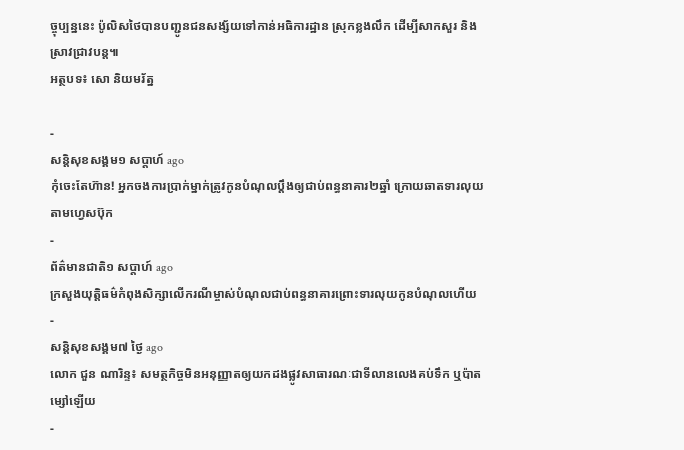ច្ចុប្បន្ននេះ ប៉ូលិសថៃបានបញ្ជូនជនសង្ស័យទៅកាន់អធិការដ្ឋាន ស្រុកខ្លងលឹក ដើម្បីសាកសួរ និងស្រាវជ្រាវបន្ត៕
អត្ថបទ៖ សោ និយមរ័ត្ន

-
សន្តិសុខសង្គម១ សប្តាហ៍ ago
កុំចេះតែហ៊ាន! អ្នកចងការប្រាក់ម្នាក់ត្រូវកូនបំណុលប្ដឹងឲ្យជាប់ពន្ធនាគារ២ឆ្នាំ ក្រោយឆាតទារលុយតាមហ្វេសប៊ុក
-
ព័ត៌មានជាតិ១ សប្តាហ៍ ago
ក្រសួងយុត្តិធម៌កំពុងសិក្សាលើករណីម្ចាស់បំណុលជាប់ពន្ធនាគារព្រោះទារលុយកូនបំណុលហើយ
-
សន្តិសុខសង្គម៧ ថ្ងៃ ago
លោក ជួន ណារិន្ទ៖ សមត្ថកិច្ចមិនអនុញ្ញាតឲ្យយកដងផ្លូវសាធារណៈជាទីលានលេងគប់ទឹក ឬប៉ាតម្សៅឡើយ
-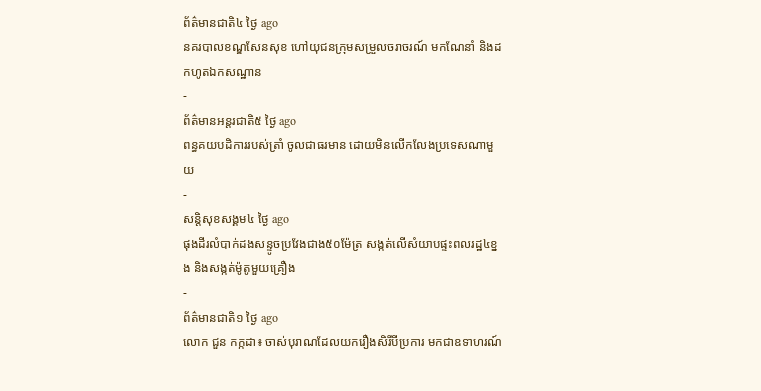ព័ត៌មានជាតិ៤ ថ្ងៃ ago
នគរបាលខណ្ឌសែនសុខ ហៅយុជនក្រុមសម្រួលចរាចរណ៍ មកណែនាំ និងដកហូតឯកសណ្ឋាន
-
ព័ត៌មានអន្ដរជាតិ៥ ថ្ងៃ ago
ពន្ធគយបដិការរបស់ត្រាំ ចូលជាធរមាន ដោយមិនលើកលែងប្រទេសណាមួយ
-
សន្តិសុខសង្គម៤ ថ្ងៃ ago
ផុងដីរលំបាក់ដងសន្ទូចប្រវែងជាង៥០ម៉ែត្រ សង្កត់លើសំយាបផ្ទះពលរដ្ឋ៤ខ្នង និងសង្កត់ម៉ូតូមួយគ្រឿង
-
ព័ត៌មានជាតិ១ ថ្ងៃ ago
លោក ជួន កក្កដា៖ ចាស់បុរាណដែលយករឿងសិរីបីប្រការ មកជាឧទាហរណ៍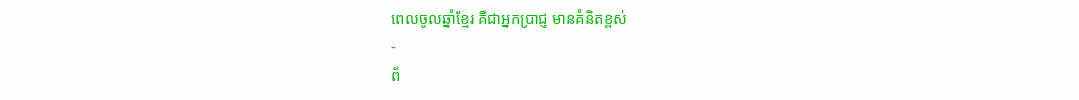ពេលចូលឆ្នាំខ្មែរ គឺជាអ្នកប្រាជ្ញ មានគំនិតខ្ពស់
-
ព័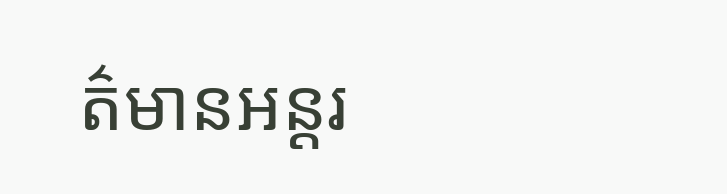ត៌មានអន្ដរ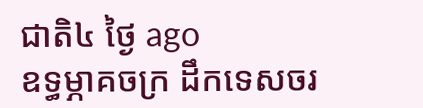ជាតិ៤ ថ្ងៃ ago
ឧទ្ធម្ភាគចក្រ ដឹកទេសចរ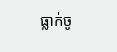ធ្លាក់ចូ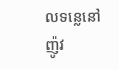លទន្លេនៅញ៉ូវ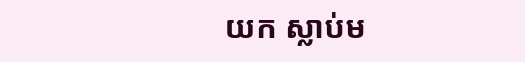យក ស្លាប់ម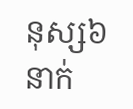នុស្ស៦នាក់